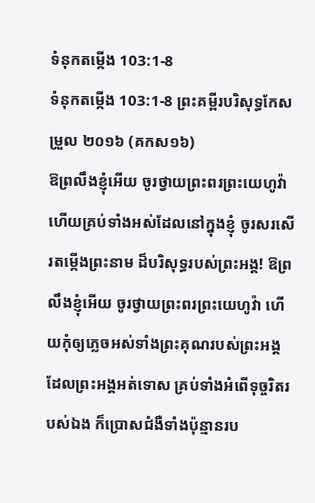ទំនុកតម្កើង 103:1-8
ទំនុកតម្កើង 103:1-8 ព្រះគម្ពីរបរិសុទ្ធកែសម្រួល ២០១៦ (គកស១៦)
ឱព្រលឹងខ្ញុំអើយ ចូរថ្វាយព្រះពរព្រះយេហូវ៉ា ហើយគ្រប់ទាំងអស់ដែលនៅក្នុងខ្ញុំ ចូរសរសើរតម្កើងព្រះនាម ដ៏បរិសុទ្ធរបស់ព្រះអង្គ! ឱព្រលឹងខ្ញុំអើយ ចូរថ្វាយព្រះពរព្រះយេហូវ៉ា ហើយកុំឲ្យភ្លេចអស់ទាំងព្រះគុណរបស់ព្រះអង្គ ដែលព្រះអង្គអត់ទោស គ្រប់ទាំងអំពើទុច្ចរិតរបស់ឯង ក៏ប្រោសជំងឺទាំងប៉ុន្មានរប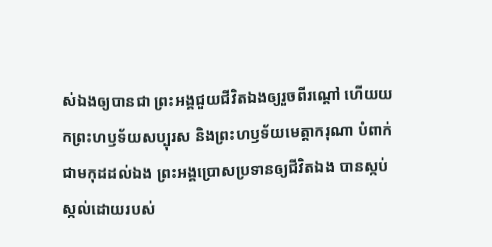ស់ឯងឲ្យបានជា ព្រះអង្គជួយជីវិតឯងឲ្យរួចពីរណ្តៅ ហើយយកព្រះហឫទ័យសប្បុរស និងព្រះហឫទ័យមេត្តាករុណា បំពាក់ជាមកុដដល់ឯង ព្រះអង្គប្រោសប្រទានឲ្យជីវិតឯង បានស្កប់ស្កល់ដោយរបស់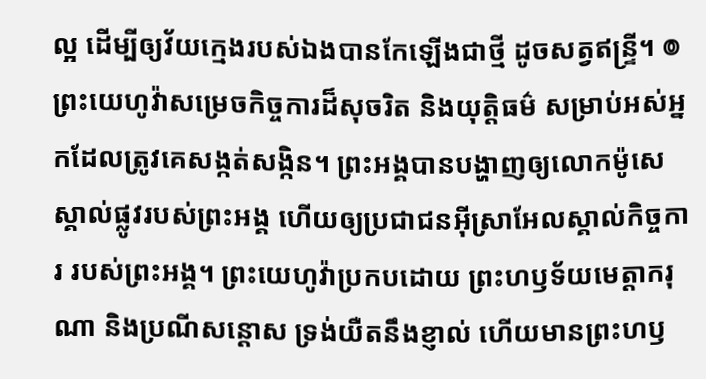ល្អ ដើម្បីឲ្យវ័យក្មេងរបស់ឯងបានកែឡើងជាថ្មី ដូចសត្វឥន្ទ្រី។ ៙ ព្រះយេហូវ៉ាសម្រេចកិច្ចការដ៏សុចរិត និងយុត្តិធម៌ សម្រាប់អស់អ្នកដែលត្រូវគេសង្កត់សង្កិន។ ព្រះអង្គបានបង្ហាញឲ្យលោកម៉ូសេ ស្គាល់ផ្លូវរបស់ព្រះអង្គ ហើយឲ្យប្រជាជនអ៊ីស្រាអែលស្គាល់កិច្ចការ របស់ព្រះអង្គ។ ព្រះយេហូវ៉ាប្រកបដោយ ព្រះហឫទ័យមេត្តាករុណា និងប្រណីសន្ដោស ទ្រង់យឺតនឹងខ្ញាល់ ហើយមានព្រះហឫ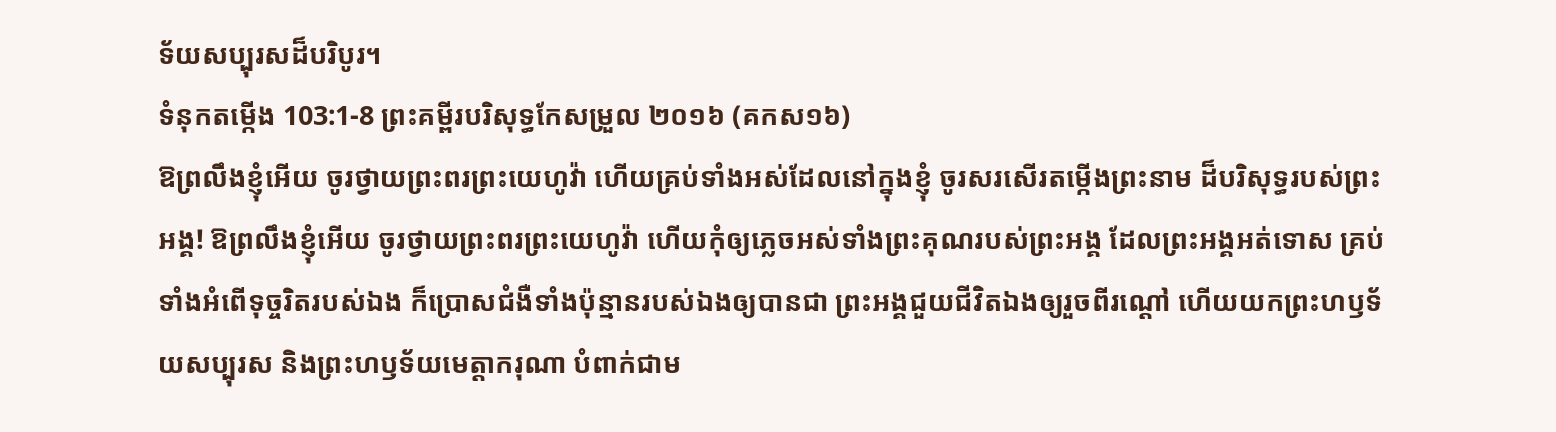ទ័យសប្បុរសដ៏បរិបូរ។
ទំនុកតម្កើង 103:1-8 ព្រះគម្ពីរបរិសុទ្ធកែសម្រួល ២០១៦ (គកស១៦)
ឱព្រលឹងខ្ញុំអើយ ចូរថ្វាយព្រះពរព្រះយេហូវ៉ា ហើយគ្រប់ទាំងអស់ដែលនៅក្នុងខ្ញុំ ចូរសរសើរតម្កើងព្រះនាម ដ៏បរិសុទ្ធរបស់ព្រះអង្គ! ឱព្រលឹងខ្ញុំអើយ ចូរថ្វាយព្រះពរព្រះយេហូវ៉ា ហើយកុំឲ្យភ្លេចអស់ទាំងព្រះគុណរបស់ព្រះអង្គ ដែលព្រះអង្គអត់ទោស គ្រប់ទាំងអំពើទុច្ចរិតរបស់ឯង ក៏ប្រោសជំងឺទាំងប៉ុន្មានរបស់ឯងឲ្យបានជា ព្រះអង្គជួយជីវិតឯងឲ្យរួចពីរណ្តៅ ហើយយកព្រះហឫទ័យសប្បុរស និងព្រះហឫទ័យមេត្តាករុណា បំពាក់ជាម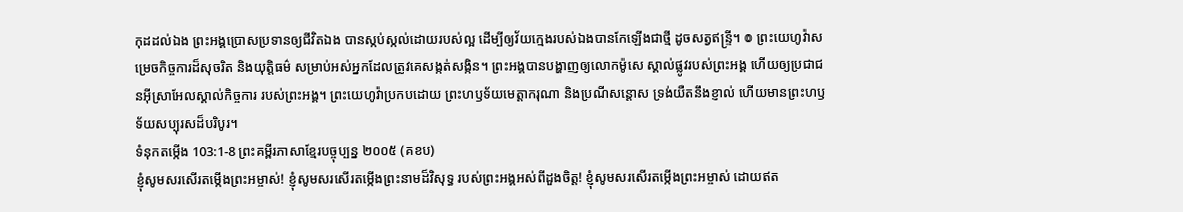កុដដល់ឯង ព្រះអង្គប្រោសប្រទានឲ្យជីវិតឯង បានស្កប់ស្កល់ដោយរបស់ល្អ ដើម្បីឲ្យវ័យក្មេងរបស់ឯងបានកែឡើងជាថ្មី ដូចសត្វឥន្ទ្រី។ ៙ ព្រះយេហូវ៉ាសម្រេចកិច្ចការដ៏សុចរិត និងយុត្តិធម៌ សម្រាប់អស់អ្នកដែលត្រូវគេសង្កត់សង្កិន។ ព្រះអង្គបានបង្ហាញឲ្យលោកម៉ូសេ ស្គាល់ផ្លូវរបស់ព្រះអង្គ ហើយឲ្យប្រជាជនអ៊ីស្រាអែលស្គាល់កិច្ចការ របស់ព្រះអង្គ។ ព្រះយេហូវ៉ាប្រកបដោយ ព្រះហឫទ័យមេត្តាករុណា និងប្រណីសន្ដោស ទ្រង់យឺតនឹងខ្ញាល់ ហើយមានព្រះហឫទ័យសប្បុរសដ៏បរិបូរ។
ទំនុកតម្កើង 103:1-8 ព្រះគម្ពីរភាសាខ្មែរបច្ចុប្បន្ន ២០០៥ (គខប)
ខ្ញុំសូមសរសើរតម្កើងព្រះអម្ចាស់! ខ្ញុំសូមសរសើរតម្កើងព្រះនាមដ៏វិសុទ្ធ របស់ព្រះអង្គអស់ពីដួងចិត្ត! ខ្ញុំសូមសរសើរតម្កើងព្រះអម្ចាស់ ដោយឥត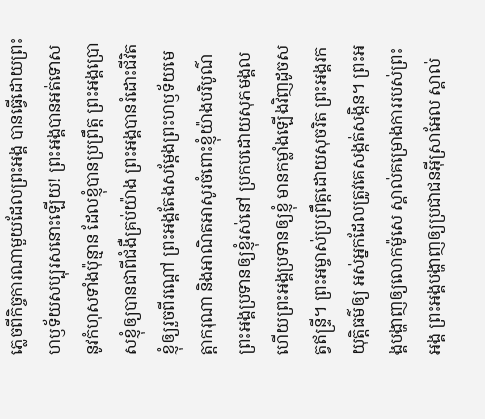ភ្លេចពីកិច្ចការណាមួយដែលព្រះអង្គ បានធ្វើដោយព្រះហឫទ័យសប្បុរសនោះឡើយ! ព្រះអង្គបានអត់ទោសនូវកំហុសទាំងប៉ុន្មាន ដែលខ្ញុំបានប្រព្រឹត្ត ព្រះអង្គប្រោសខ្ញុំឲ្យបានជាពីជំងឺគ្រប់យ៉ាង ព្រះអង្គបានរំដោះជីវិតខ្ញុំឲ្យរួចពីរណ្ដៅ ព្រះអង្គតែងសម្តែងព្រះហឫទ័យមេត្តាករុណា និងអាណិតអាសូរចំពោះខ្ញុំយ៉ាងបរិបូណ៌ ព្រះអង្គប្រទានឲ្យខ្ញុំរស់នៅ ប្រកបដោយសុភមង្គល ហើយព្រះអង្គប្រទានឲ្យខ្ញុំ មានកម្លាំងឡើងវិញដូចសត្វឥន្ទ្រី។ ព្រះអម្ចាស់ប្រព្រឹត្តដោយសុចរិត ព្រះអង្គរកយុត្តិធម៌ឲ្យ អស់អ្នកដែលត្រូវគេសង្កត់សង្កិន។ ព្រះអង្គបង្ហាញឲ្យលោកម៉ូសេ ស្គាល់គម្រោងការរបស់ព្រះអង្គ ព្រះអង្គបង្ហាញឲ្យប្រជាជនអ៊ីស្រាអែល ស្គាល់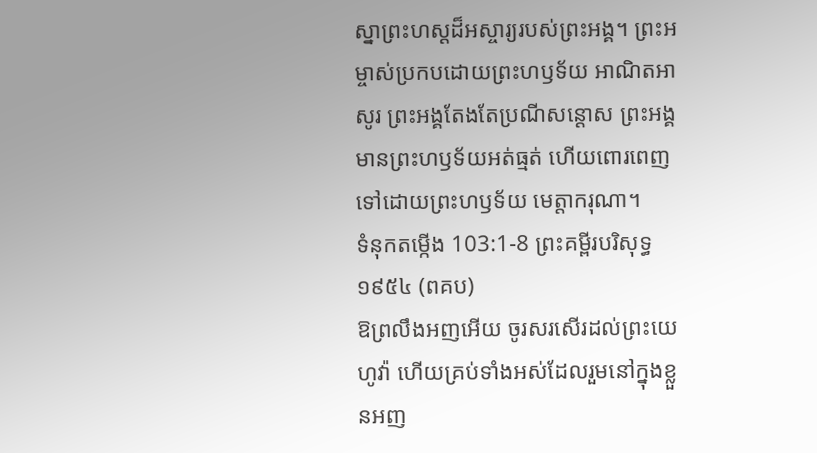ស្នាព្រះហស្ដដ៏អស្ចារ្យរបស់ព្រះអង្គ។ ព្រះអម្ចាស់ប្រកបដោយព្រះហឫទ័យ អាណិតអាសូរ ព្រះអង្គតែងតែប្រណីសន្ដោស ព្រះអង្គមានព្រះហឫទ័យអត់ធ្មត់ ហើយពោរពេញទៅដោយព្រះហឫទ័យ មេត្តាករុណា។
ទំនុកតម្កើង 103:1-8 ព្រះគម្ពីរបរិសុទ្ធ ១៩៥៤ (ពគប)
ឱព្រលឹងអញអើយ ចូរសរសើរដល់ព្រះយេហូវ៉ា ហើយគ្រប់ទាំងអស់ដែលរួមនៅក្នុងខ្លួនអញ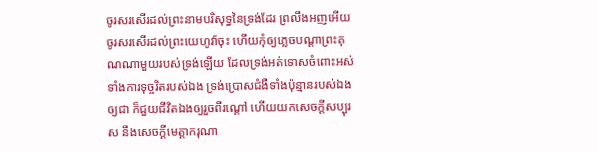ចូរសរសើរដល់ព្រះនាមបរិសុទ្ធនៃទ្រង់ដែរ ព្រលឹងអញអើយ ចូរសរសើរដល់ព្រះយេហូវ៉ាចុះ ហើយកុំឲ្យភ្លេចបណ្តាព្រះគុណណាមួយរបស់ទ្រង់ឡើយ ដែលទ្រង់អត់ទោសចំពោះអស់ទាំងការទុច្ចរិតរបស់ឯង ទ្រង់ប្រោសជំងឺទាំងប៉ុន្មានរបស់ឯងឲ្យជា ក៏ជួយជីវិតឯងឲ្យរួចពីរណ្តៅ ហើយយកសេចក្ដីសប្បុរស នឹងសេចក្ដីមេត្តាករុណា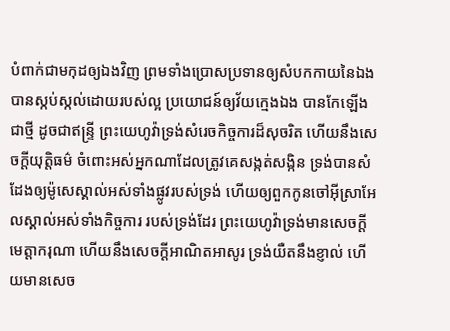បំពាក់ជាមកុដឲ្យឯងវិញ ព្រមទាំងប្រោសប្រទានឲ្យសំបកកាយនៃឯង បានស្កប់ស្កល់ដោយរបស់ល្អ ប្រយោជន៍ឲ្យវ័យក្មេងឯង បានកែឡើងជាថ្មី ដូចជាឥន្ទ្រី ព្រះយេហូវ៉ាទ្រង់សំរេចកិច្ចការដ៏សុចរិត ហើយនឹងសេចក្ដីយុត្តិធម៌ ចំពោះអស់អ្នកណាដែលត្រូវគេសង្កត់សង្កិន ទ្រង់បានសំដែងឲ្យម៉ូសេស្គាល់អស់ទាំងផ្លូវរបស់ទ្រង់ ហើយឲ្យពួកកូនចៅអ៊ីស្រាអែលស្គាល់អស់ទាំងកិច្ចការ របស់ទ្រង់ដែរ ព្រះយេហូវ៉ាទ្រង់មានសេចក្ដីមេត្តាករុណា ហើយនឹងសេចក្ដីអាណិតអាសូរ ទ្រង់យឺតនឹងខ្ញាល់ ហើយមានសេច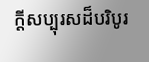ក្ដីសប្បុរសដ៏បរិបូរ